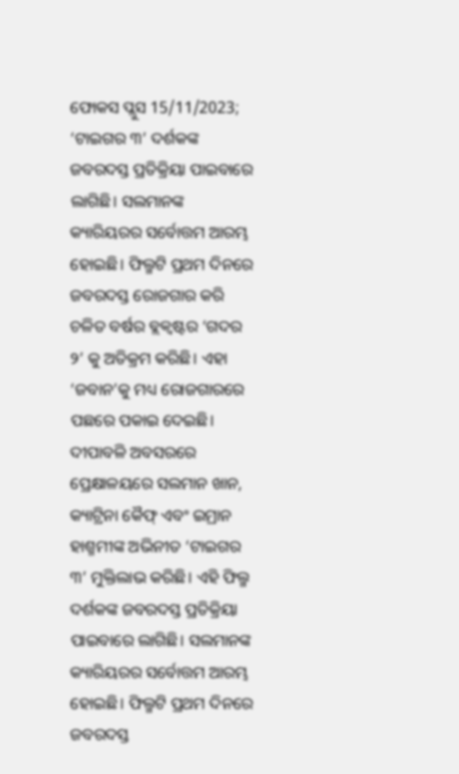ଫୋକସ ପ୍ଲୁସ 15/11/2023; ‘ଟାଇଗର ୩’ ଦର୍ଶକଙ୍କ ଜବରଦସ୍ତ ପ୍ରତିକ୍ରିୟା ପାଇବାରେ ଲାଗିଛି। ସଲମାନଙ୍କ କ୍ୟାରିୟରର ସର୍ବୋତ୍ତମ ଆରମ୍ଭ ହୋଇଛି। ଫିଲ୍ମଟି ପ୍ରଥମ ଦିନରେ ଜବରଦସ୍ତ ରୋଜଗାର କରି ଚଳିତ ବର୍ଷର ବ୍ଲକ୍ବଷ୍ଟର ‘ଗଦର ୨’ କୁ ଅତିକ୍ରମ କରିଛି। ଏହା ‘ଜବାନ’କୁ ମଧ୍ୟ ରୋଜଗାରରେ ପଛରେ ପକାଇ ଦେଇଛି। ଦୀପାବଳି ଅବସରରେ ପ୍ରେକ୍ଷାଳୟରେ ସଲମାନ ଖାନ, କ୍ୟାଟ୍ରିନା କୈଫ୍ ଏବଂ ଇମ୍ରାନ ହାଶ୍ମମୀଙ୍କ ଅଭିନୀତ ‘ଟାଇଗର ୩’ ମୁକ୍ତିଲାଭ କରିଛି। ଏହି ଫିଲ୍ମ ଦର୍ଶକଙ୍କ ଜବରଦସ୍ତ ପ୍ରତିକ୍ରିୟା ପାଇବାରେ ଲାଗିଛି। ସଲମାନଙ୍କ କ୍ୟାରିୟରର ସର୍ବୋତ୍ତମ ଆରମ୍ଭ ହୋଇଛି। ଫିଲ୍ମଟି ପ୍ରଥମ ଦିନରେ ଜବରଦସ୍ତ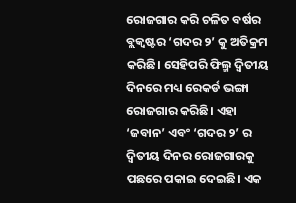ରୋଜଗାର କରି ଚଳିତ ବର୍ଷର ବ୍ଲକ୍ବଷ୍ଟର ‘ଗଦର ୨’ କୁ ଅତିକ୍ରମ କରିଛି। ସେହିପରି ଫିଲ୍ମ ଦ୍ୱିତୀୟ ଦିନରେ ମଧ୍ୟ ରେକର୍ଡ ଭଙ୍ଗା ରୋଜଗାର କରିଛି। ଏହା ‘ଜବାନ’ ଏବଂ ‘ଗଦର ୨’ ର ଦ୍ୱିତୀୟ ଦିନର ରୋଜଗାରକୁ ପଛରେ ପକାଇ ଦେଇଛି। ଏକ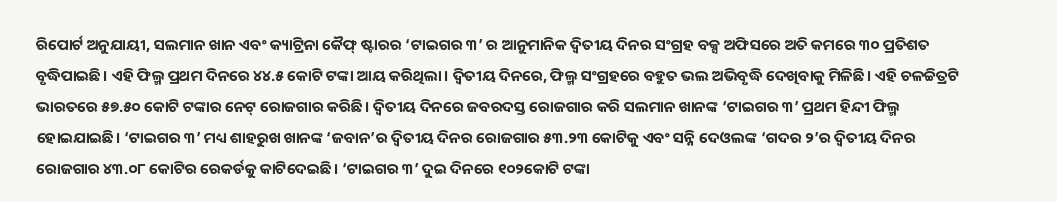ରିପୋର୍ଟ ଅନୁଯାୟୀ, ସଲମାନ ଖାନ ଏବଂ କ୍ୟାଟ୍ରିନା କୈଫ୍ ଷ୍ଟାରର ‘ଟାଇଗର ୩’ ର ଆନୁମାନିକ ଦ୍ୱିତୀୟ ଦିନର ସଂଗ୍ରହ ବକ୍ସ ଅଫିସରେ ଅତି କମରେ ୩୦ ପ୍ରତିଶତ ବୃଦ୍ଧିପାଇଛି। ଏହି ଫିଲ୍ମ ପ୍ରଥମ ଦିନରେ ୪୪.୫ କୋଟି ଟଙ୍କା ଆୟ କରିଥିଲା। ଦ୍ୱିତୀୟ ଦିନରେ, ଫିଲ୍ମ ସଂଗ୍ରହରେ ବହୁତ ଭଲ ଅଭିବୃଦ୍ଧି ଦେଖିବାକୁ ମିଳିଛି। ଏହି ଚଳଚ୍ଚିତ୍ରଟି ଭାରତରେ ୫୭.୫୦ କୋଟି ଟଙ୍କାର ନେଟ୍ ରୋଜଗାର କରିଛି। ଦ୍ୱିତୀୟ ଦିନରେ ଜବରଦସ୍ତ ରୋଜଗାର କରି ସଲମାନ ଖାନଙ୍କ ‘ଟାଇଗର ୩’ ପ୍ରଥମ ହିନ୍ଦୀ ଫିଲ୍ମ ହୋଇଯାଇଛି। ‘ଟାଇଗର ୩’ ମଧ୍ୟ ଶାହରୁଖ ଖାନଙ୍କ ‘ଜବାନ’ର ଦ୍ୱିତୀୟ ଦିନର ରୋଜଗାର ୫୩.୨୩ କୋଟିକୁ ଏବଂ ସନ୍ନି ଦେଓଲଙ୍କ ‘ଗଦର ୨’ର ଦ୍ୱିତୀୟ ଦିନର ରୋଜଗାର ୪୩.୦୮ କୋଟିର ରେକର୍ଡକୁ କାଟିଦେଇଛି। ‘ଟାଇଗର ୩’ ଦୁଇ ଦିନରେ ୧୦୨କୋଟି ଟଙ୍କା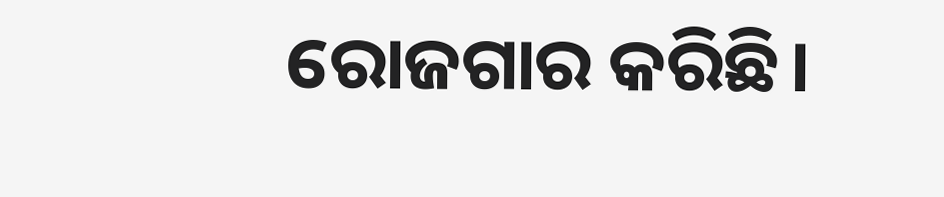ରୋଜଗାର କରିଛି।